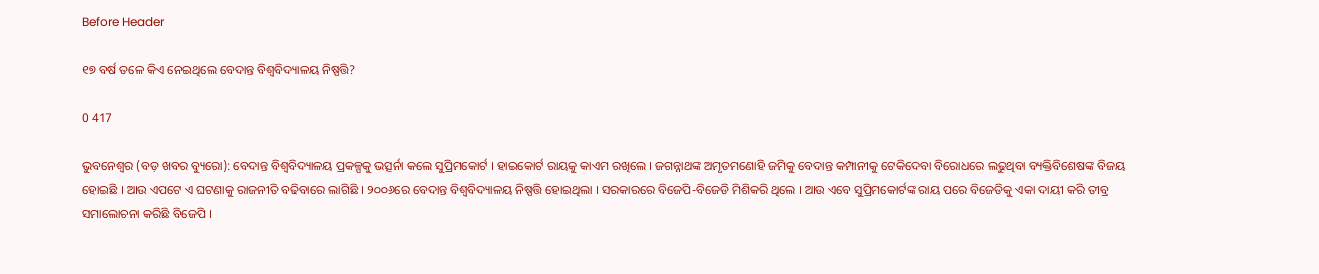Before Header

୧୭ ବର୍ଷ ତଳେ କିଏ ନେଇଥିଲେ ବେଦାନ୍ତ ବିଶ୍ୱବିଦ୍ୟାଳୟ ନିଷ୍ପତ୍ତି?

0 417

ଭୁବନେଶ୍ୱର (ବଡ଼ ଖବର ବ୍ୟୁରୋ): ବେଦାନ୍ତ ବିଶ୍ୱବିଦ୍ୟାଳୟ ପ୍ରକଳ୍ପକୁ ଭତ୍ସର୍ନା କଲେ ସୁପ୍ରିମକୋର୍ଟ । ହାଇକୋର୍ଟ ରାୟକୁ କାଏମ ରଖିଲେ । ଜଗନ୍ନାଥଙ୍କ ଅମୃତମଣୋହି ଜମିକୁ ବେଦାନ୍ତ କମ୍ପାନୀକୁ ଟେକିଦେବା ବିରୋଧରେ ଲଢୁଥିବା ବ୍ୟକ୍ତିବିଶେଷଙ୍କ ବିଜୟ ହୋଇଛି । ଆଉ ଏପଟେ ଏ ଘଟଣାକୁ ରାଜନୀତି ବଢିବାରେ ଲାଗିଛି । ୨୦୦୬ରେ ବେଦାନ୍ତ ବିଶ୍ୱବିଦ୍ୟାଳୟ ନିଷ୍ପତ୍ତି ହୋଇଥିଲା । ସରକାରରେ ବିଜେପି-ବିଜେଡି ମିଶିକରି ଥିଲେ । ଆଉ ଏବେ ସୁପ୍ରିମକୋର୍ଟଙ୍କ ରାୟ ପରେ ବିଜେଡିକୁ ଏକା ଦାୟୀ କରି ତୀବ୍ର ସମାଲୋଚନା କରିଛି ବିଜେପି ।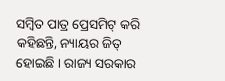ସମ୍ବିତ ପାତ୍ର ପ୍ରେସମିଟ୍ କରି କହିଛନ୍ତି, ନ୍ୟାୟର ଜିତ୍ ହୋଇଛି । ରାଜ୍ୟ ସରକାର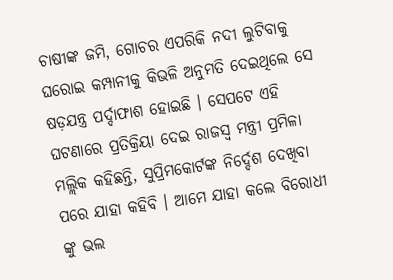ଚାଷୀଙ୍କ ଜମି, ଗୋଚର ଏପରିକି ନଦୀ ଲୁଟିବାକୁ ଘରୋଇ କମ୍ପାନୀକୁ କିଭଳି ଅନୁମତି ଦେଇଥିଲେ ସେ ଷଡ଼ଯନ୍ତ୍ର ପର୍ଦ୍ଦାଫାଶ ହୋଇଛି । ସେପଟେ ଏହି ଘଟଣାରେ ପ୍ରତିକ୍ରିୟା ଦେଇ ରାଜସ୍ୱ ମନ୍ତ୍ରୀ ପ୍ରମିଳା ମଲ୍ଲିକ କହିଛନ୍ତି, ସୁପ୍ରିମକୋର୍ଟଙ୍କ ନିର୍ଦ୍ଦେଶ ଦେଖିବା ପରେ ଯାହା କହିବି । ଆମେ ଯାହା କଲେ ବିରୋଧୀ ଙ୍କୁ ଭଲ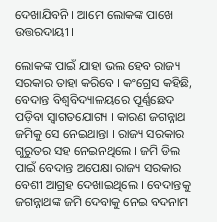ଦେଖାଯିବନି । ଆମେ ଲୋକଙ୍କ ପାଖେ ଉତ୍ତରଦାୟୀ ।

ଲୋକଙ୍କ ପାଇଁ ଯାହା ଭଲ ହେବ ରାଜ୍ୟ ସରକାର ତାହା କରିବେ । କଂଗ୍ରେସ କହିଛି, ବେଦାନ୍ତ ବିଶ୍ୱବିଦ୍ୟାଳୟରେ ପୂର୍ଣ୍ଣଛେଦ ପଡ଼ିବା ସ୍ୱାଗତଯୋଗ୍ୟ । କାରଣ ଜଗନ୍ନାଥ ଜମିକୁ ସେ ନେଇଥାନ୍ତା । ରାଜ୍ୟ ସରକାର ଗୁରୁତର ସହ ନେଇନଥିଲେ । ଜମି ଡିଲ ପାଇଁ ବେଦାନ୍ତ ଅପେକ୍ଷା ରାଜ୍ୟ ସରକାର ବେଶୀ ଆଗ୍ରହ ଦେଖାଇଥିଲେ । ବେଦାନ୍ତକୁ ଜଗନ୍ନାଥଙ୍କ ଜମି ଦେବାକୁ ନେଇ ବଦନାମ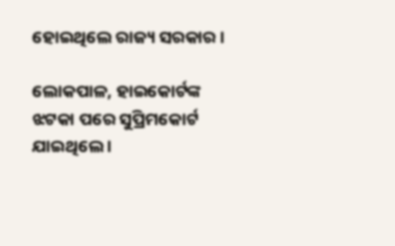ହୋଇଥିଲେ ରାଜ୍ୟ ସରକାର ।

ଲୋକପାଳ, ହାଇକୋର୍ଟଙ୍କ ଝଟକା ପରେ ସୁପ୍ରିମକୋର୍ଟ ଯାଇଥିଲେ ।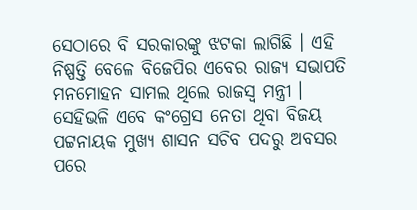ସେଠାରେ ବି ସରକାରଙ୍କୁ ଝଟକା ଲାଗିଛି । ଏହି ନିଷ୍ପତ୍ତି ବେଳେ ବିଜେପିର ଏବେର ରାଜ୍ୟ ସଭାପତି ମନମୋହନ ସାମଲ ଥିଲେ ରାଜସ୍ୱ ମନ୍ତ୍ରୀ । ସେହିଭଳି ଏବେ କଂଗ୍ରେସ ନେତା ଥିବା ବିଜୟ ପଟ୍ଟନାୟକ ମୁଖ୍ୟ ଶାସନ ସଚିବ ପଦରୁ ଅବସର ପରେ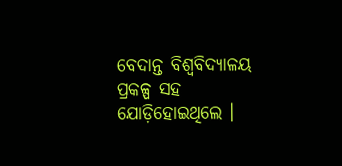ବେଦାନ୍ତ ବିଶ୍ୱବିଦ୍ୟାଳୟ ପ୍ରକଳ୍ପ ସହ ଯୋଡ଼ିହୋଇଥିଲେ ।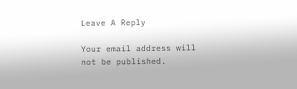Leave A Reply

Your email address will not be published.